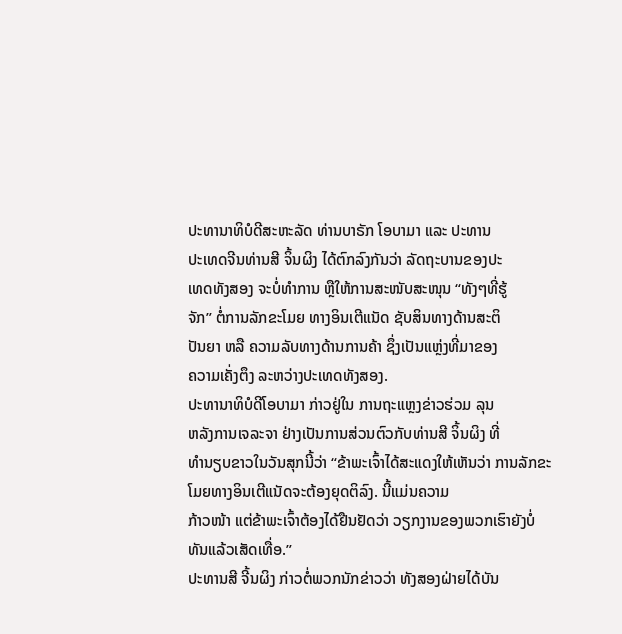ປະທານາທິບໍດີສະຫະລັດ ທ່ານບາຣັກ ໂອບາມາ ແລະ ປະທານ
ປະເທດຈີນທ່ານສີ ຈິ້ນຜິງ ໄດ້ຕົກລົງກັນວ່າ ລັດຖະບານຂອງປະ
ເທດທັງສອງ ຈະບໍ່ທຳການ ຫຼືໃຫ້ການສະໜັບສະໜຸນ “ທັງໆທີ່ຮູ້
ຈັກ” ຕໍ່ການລັກຂະໂມຍ ທາງອິນເຕີແນັດ ຊັບສິນທາງດ້ານສະຕິ
ປັນຍາ ຫລື ຄວາມລັບທາງດ້ານການຄ້າ ຊຶ່ງເປັນແຫຼ່ງທີ່ມາຂອງ
ຄວາມເຄັ່ງຕຶງ ລະຫວ່າງປະເທດທັງສອງ.
ປະທານາທິບໍດີໂອບາມາ ກ່າວຢູ່ໃນ ການຖະແຫຼງຂ່າວຮ່ວມ ລຸນ
ຫລັງການເຈລະຈາ ຢ່າງເປັນການສ່ວນຕົວກັບທ່ານສີ ຈິ້ນຜິງ ທີ່
ທຳນຽບຂາວໃນວັນສຸກນີ້ວ່າ “ຂ້າພະເຈົ້າໄດ້ສະແດງໃຫ້ເຫັນວ່າ ການລັກຂະໂມຍທາງອິນເຕີແນັດຈະຕ້ອງຍຸດຕິລົງ. ນີ້ແມ່ນຄວາມ
ກ້າວໜ້າ ແຕ່ຂ້າພະເຈົ້າຕ້ອງໄດ້ຢືນຢັດວ່າ ວຽກງານຂອງພວກເຮົາຍັງບໍ່ທັນແລ້ວເສັດເທື່ອ.”
ປະທານສີ ຈີ້ນຜິງ ກ່າວຕໍ່ພວກນັກຂ່າວວ່າ ທັງສອງຝ່າຍໄດ້ບັນ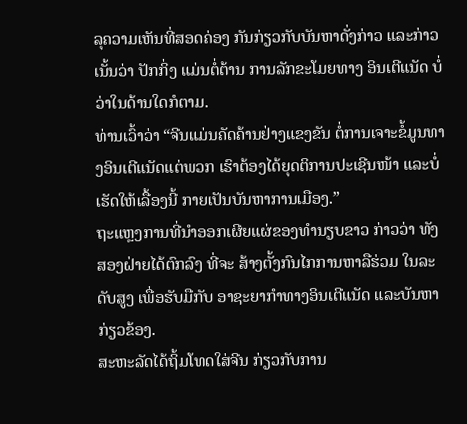ລຸຄວາມເຫັນທີ່ສອດຄ່ອງ ກັນກ່ຽວກັບບັນຫາດັ່ງກ່າວ ແລະກ່າວເນັ້ນວ່າ ປັກກິ່ງ ແມ່ນຕໍ່ຕ້ານ ການລັກຂະໂມຍທາງ ອິນເຕີແນັດ ບໍ່ວ່າໃນດ້ານໃດກໍຕາມ.
ທ່ານເວົ້າວ່າ “ຈີນແມ່ນຄັດຄ້ານຢ່າງແຂງຂັນ ຕໍ່ການເຈາະຂໍ້ມູນທາງອິນເຕີແນັດແຕ່ພວກ ເຮົາຕ້ອງໄດ້ຍຸດຕິການປະເຊີນໜ້າ ແລະບໍ່ເຮັດໃຫ້ເລື້ອງນີ້ ກາຍເປັນບັນຫາການເມືອງ.”
ຖະແຫຼງການທີ່ນຳອອກເຜີຍແຜ່ຂອງທຳນຽບຂາວ ກ່າວວ່າ ທັງສອງຝ່າຍໄດ້ຕົກລົງ ທີ່ຈະ ສ້າງຕັ້ງກົນໄກການຫາລືຮ່ວມ ໃນລະດັບສູງ ເພື່ອຮັບມືກັບ ອາຊະຍາກຳທາງອິນເຕີແນັດ ແລະບັນຫາກ່ຽວຂ້ອງ.
ສະຫະລັດໄດ້ຖິ້ມໂທດໃສ່ຈີນ ກ່ຽວກັບການ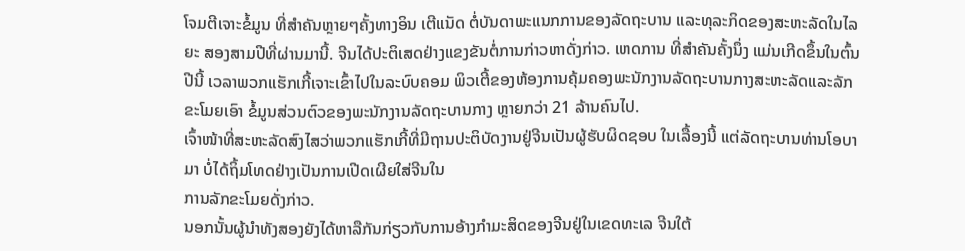ໂຈມຕີເຈາະຂໍ້ມູນ ທີ່ສຳຄັນຫຼາຍໆຄັ້ງທາງອິນ ເຕີແນັດ ຕໍ່ບັນດາພະແນກການຂອງລັດຖະບານ ແລະທຸລະກິດຂອງສະຫະລັດໃນໄລຍະ ສອງສາມປີທີ່ຜ່ານມານີ້. ຈີນໄດ້ປະຕິເສດຢ່າງແຂງຂັນຕໍ່ການກ່າວຫາດັ່ງກ່າວ. ເຫດການ ທີ່ສຳຄັນຄັ້ງນຶ່ງ ແມ່ນເກີດຂຶ້ນໃນຕົ້ນປີນີ້ ເວລາພວກແຮັກເກີ້ເຈາະເຂົ້າໄປໃນລະບົບຄອມ ພິວເຕີ້ຂອງຫ້ອງການຄຸ້ມຄອງພະນັກງານລັດຖະບານກາງສະຫະລັດແລະລັກຂະໂມຍເອົາ ຂໍ້ມູນສ່ວນຕົວຂອງພະນັກງານລັດຖະບານກາງ ຫຼາຍກວ່າ 21 ລ້ານຄົນໄປ.
ເຈົ້າໜ້າທີ່ສະຫະລັດສົງໄສວ່າພວກແຮັກເກີ້ທີ່ມີຖານປະຕິບັດງານຢູ່ຈີນເປັນຜູ້ຮັບຜິດຊອບ ໃນເລື້ອງນີ້ ແຕ່ລັດຖະບານທ່ານໂອບາມາ ບໍ່ໄດ້ຖິ້ມໂທດຢ່າງເປັນການເປີດເຜີຍໃສ່ຈີນໃນ
ການລັກຂະໂມຍດັ່ງກ່າວ.
ນອກນັ້ນຜູ້ນຳທັງສອງຍັງໄດ້ຫາລືກັນກ່ຽວກັບການອ້າງກຳມະສິດຂອງຈີນຢູ່ໃນເຂດທະເລ ຈີນໃຕ້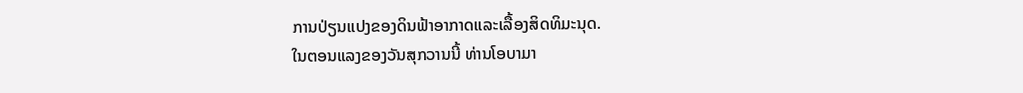ການປ່ຽນແປງຂອງດິນຟ້າອາກາດແລະເລື້ອງສິດທິມະນຸດ.
ໃນຕອນແລງຂອງວັນສຸກວານນີ້ ທ່ານໂອບາມາ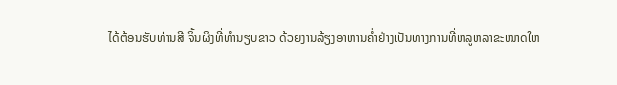ໄດ້ຕ້ອນຮັບທ່ານສີ ຈິ້ນຜິງທີ່ທຳນຽບຂາວ ດ້ວຍງານລ້ຽງອາຫານຄ່ຳຢ່າງເປັນທາງການທີ່ຫລູຫລາຂະໜາດໃຫ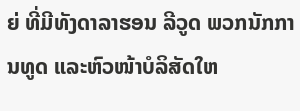ຍ່ ທີ່ມີທັງດາລາຮອນ ລີວູດ ພວກນັກການທູດ ແລະຫົວໜ້າບໍລິສັດໃຫ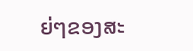ຍ່ໆຂອງສະ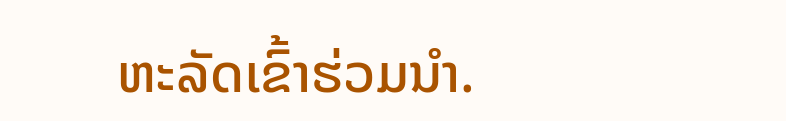ຫະລັດເຂົ້າຮ່ວມນຳ.